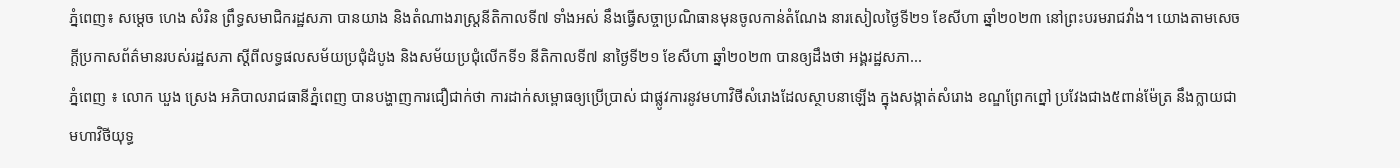ភ្នំពេញ៖ សម្ដេច ហេង សំរិន ព្រឹទ្ធសមាជិករដ្ឋសភា បានយាង និងតំណាងរាស្ដ្រនីតិកាលទី៧ ទាំងអស់ នឹងធ្វើសច្ចាប្រណិធានមុនចូលកាន់តំណែង នារសៀលថ្ងៃទី២១ ខែសីហា ឆ្នាំ២០២៣ នៅព្រះបរមរាជវាំង។ យោងតាមសេចក្ដីប្រកាសព័ត៌មានរបស់រដ្ឋសភា ស្ដីពីលទ្ធផលសម័យប្រជុំដំបូង និងសម័យប្រជុំលើកទី១ នីតិកាលទី៧ នាថ្ងៃទី២១ ខែសីហា ឆ្នាំ២០២៣ បានឲ្យដឹងថា អង្គរដ្ឋសភា...
ភ្នំពេញ ៖ លោក ឃួង ស្រេង អភិបាលរាជធានីភ្នំពេញ បានបង្ហាញការជឿជាក់ថា ការដាក់សម្ពោធឲ្យប្រើប្រាស់ ជាផ្លូវការនូវមហាវិថីសំរោងដែលស្ថាបនាឡើង ក្នុងសង្កាត់សំរោង ខណ្ឌព្រែកព្នៅ ប្រវែងជាង៥ពាន់ម៉ែត្រ នឹងក្លាយជាមហាវិថីយុទ្ធ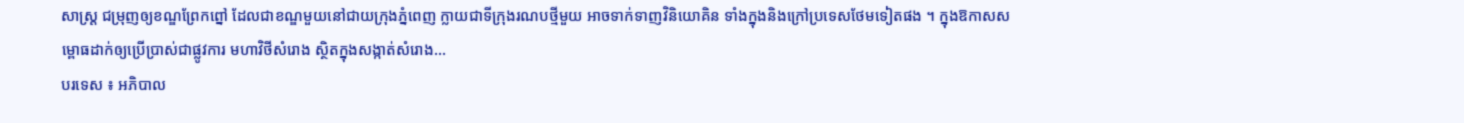សាស្ត្រ ជម្រុញឲ្យខណ្ឌព្រែកព្នៅ ដែលជាខណ្ឌមួយនៅជាយក្រុងភ្នំពេញ ក្លាយជាទីក្រុងរណបថ្មីមួយ អាចទាក់ទាញវិនិយោគិន ទាំងក្នុងនិងក្រៅប្រទេសថែមទៀតផង ។ ក្នុងឱកាសសម្ពោធដាក់ឲ្យប្រើប្រាស់ជាផ្លូវការ មហាវិថីសំរោង ស្ថិតក្នុងសង្កាត់សំរោង...
បរទេស ៖ អភិបាល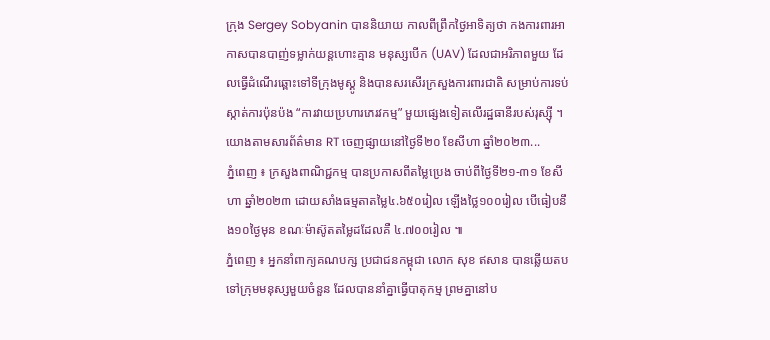ក្រុង Sergey Sobyanin បាននិយាយ កាលពីព្រឹកថ្ងៃអាទិត្យថា កងការពារអាកាសបានបាញ់ទម្លាក់យន្តហោះគ្មាន មនុស្សបើក (UAV) ដែលជាអរិភាពមួយ ដែលធ្វើដំណើរឆ្ពោះទៅទីក្រុងមូស្គូ និងបានសរសើរក្រសួងការពារជាតិ សម្រាប់ការទប់ស្កាត់ការប៉ុនប៉ង “ការវាយប្រហារភេរវកម្ម” មួយផ្សេងទៀតលើរដ្ឋធានីរបស់រុស្ស៊ី ។ យោងតាមសារព័ត៌មាន RT ចេញផ្សាយនៅថ្ងៃទី២០ ខែសីហា ឆ្នាំ២០២៣...
ភ្នំពេញ ៖ ក្រសួងពាណិជ្ជកម្ម បានប្រកាសពីតម្លៃប្រេង ចាប់ពីថ្ងៃទី២១-៣១ ខែសីហា ឆ្នាំ២០២៣ ដោយសាំងធម្មតាតម្លៃ៤.៦៥០រៀល ឡើងថ្លៃ១០០រៀល បើធៀបនឹង១០ថ្ងៃមុន ខណៈម៉ាស៊ូតតម្លៃដដែលគឺ ៤.៧០០រៀល ៕
ភ្នំពេញ ៖ អ្នកនាំពាក្យគណបក្ស ប្រជាជនកម្ពុជា លោក សុខ ឥសាន បានឆ្លើយតបទៅក្រុមមនុស្សមួយចំនួន ដែលបាននាំគ្នាធ្វើបាតុកម្ម ព្រមគ្នានៅប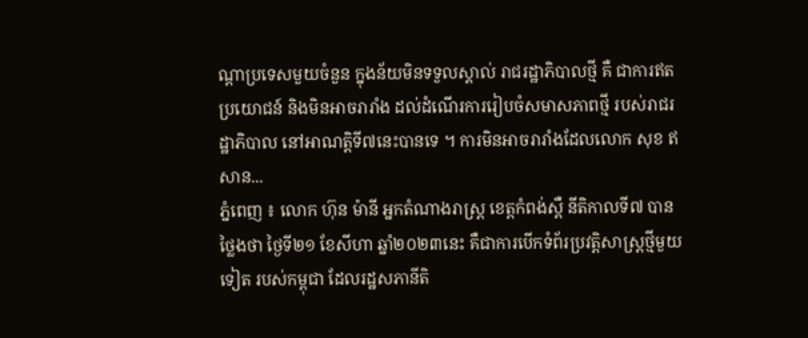ណ្តាប្រទេសមួយចំនួន ក្នុងន័យមិនទទួលស្គាល់ រាជរដ្ឋាភិបាលថ្មី គឺ ជាការឥតប្រយោជន៍ និងមិនអាចរារាំង ដល់ដំណើរការរៀបចំសមាសភាពថ្មី របស់រាជរដ្ឋាភិបាល នៅអាណត្តិទី៧នេះបានទេ ។ ការមិនអាចរារាំងដែលលោក សុខ ឥសាន...
ភ្នំពេញ ៖ លោក ហ៊ុន ម៉ានី អ្នកតំណាងរាស្ត្រ ខេត្តកំពង់ស្ពឺ នីតិកាលទី៧ បានថ្លៃងថា ថ្ងៃទី២១ ខែសីហា ឆ្នាំ២០២៣នេះ គឺជាការបើកទំព័រប្រវត្តិសាស្រ្តថ្មីមួយទៀត របស់កម្ពុជា ដែលរដ្ឋសភានីតិ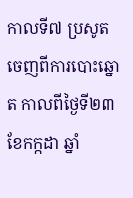កាលទី៧ ប្រសូតចេញពីការបោះឆ្នោត កាលពីថ្ងៃទី២៣ ខែកក្កដា ឆ្នាំ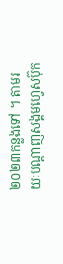២០២៣កន្លងទៅ ។ តាមរយៈបណ្ដាញសង្គមហ្វេសប៊ុក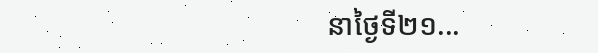នាថ្ងៃទី២១...